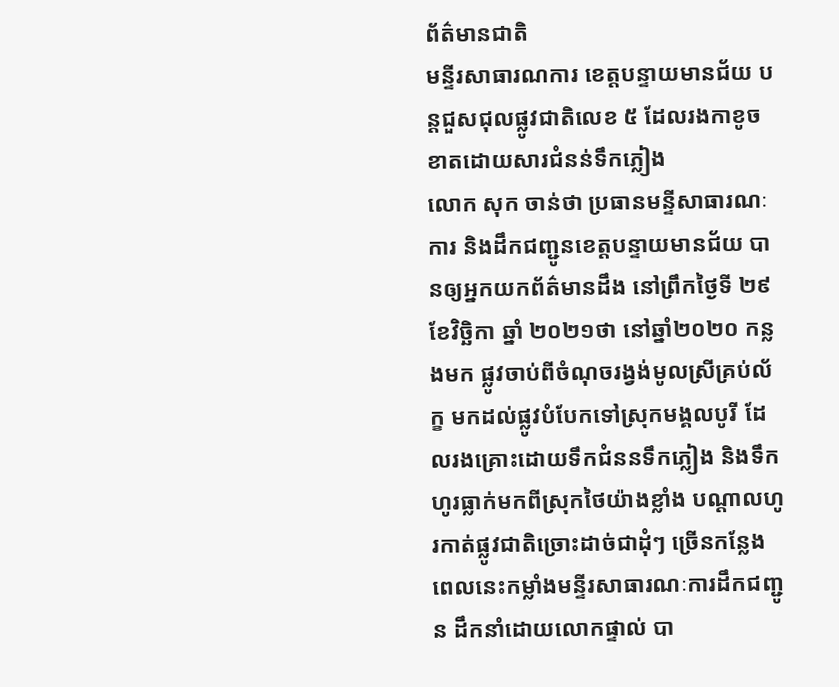ព័ត៌មានជាតិ
មន្ទីរសាធារណការ ខេត្តបន្ទាយមានជ័យ បន្តជួសជុលផ្លូវជាតិលេខ ៥ ដែលរងកាខូចខាតដោយសារជំនន់ទឹកភ្លៀង
លោក សុក ចាន់ថា ប្រធានមន្ទីសាធារណៈការ និងដឹកជញ្ជូនខេត្តបន្ទាយមានជ័យ បានឲ្យអ្នកយកព័ត៌មានដឹង នៅព្រឹកថ្ងៃទី ២៩ ខែវិច្ឆិកា ឆ្នាំ ២០២១ថា នៅឆ្នាំ២០២០ កន្លងមក ផ្លូវចាប់ពីចំណុចរង្វង់មូលស្រីគ្រប់ល័ក្ខ មកដល់ផ្លូវបំបែកទៅស្រុកមង្គលបូរី ដែលរងគ្រោះដោយទឹកជំននទឹកភ្លៀង និងទឹកហូរធ្លាក់មកពីស្រុកថៃយ៉ាងខ្លាំង បណ្តាលហូរកាត់ផ្លូវជាតិច្រោះដាច់ជាដុំៗ ច្រើនកន្លែង ពេលនេះកម្លាំងមន្ទីរសាធារណៈការដឹកជញ្ជូន ដឹកនាំដោយលោកផ្ទាល់ បា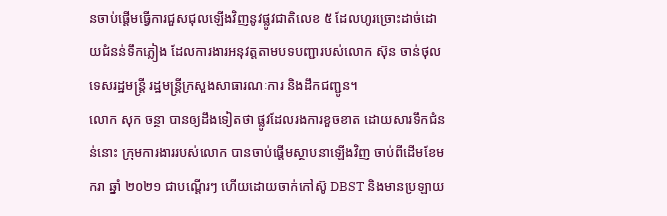នចាប់ផ្ដើមធ្វើការជួសជុលឡើងវិញនូវផ្លូវជាតិលេខ ៥ ដែលហូរច្រោះដាច់ដោយជំនន់ទឹកភ្លៀង ដែលការងារអនុវត្តតាមបទបញ្ជារបស់លោក ស៊ុន ចាន់ថុល ទេសរដ្ឋមន្ត្រី រដ្ឋមន្ត្រីក្រសួងសាធារណៈការ និងដឹកជញ្ជូន។
លោក សុក ចន្ថា បានឲ្យដឹងទៀតថា ផ្លូវដែលរងការខួចខាត ដោយសារទឹកជំនន់នោះ ក្រុមការងាររបស់លោក បានចាប់ផ្តើមស្ថាបនាឡើងវិញ ចាប់ពីដើមខែមករា ឆ្នាំ ២០២១ ជាបណ្តើរៗ ហើយដោយចាក់កៅស៊ូ DBST និងមានប្រឡាយ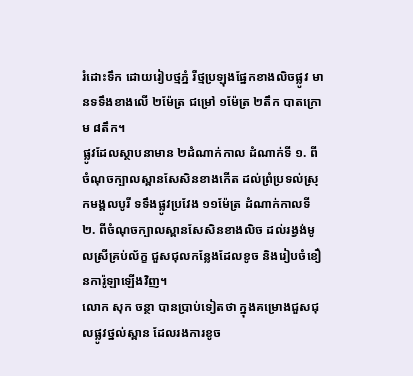រំដោះទឹក ដោយរៀបថ្មភ្នំ រឺថ្មប្រឡុងផ្នែកខាងលិចផ្លូវ មានទទឹងខាងលើ ២ម៉ែត្រ ជម្រៅ ១ម៉ែត្រ ២តឹក បាតក្រោម ៨តឹក។
ផ្លូវដែលស្ថាបនាមាន ២ដំណាក់កាល ដំណាក់ទី ១. ពីចំណុចក្បាលស្ពានសែសិនខាងកើត ដល់ព្រំប្រទល់ស្រុកមង្គលបូរី ទទឹងផ្លូវប្រវែង ១១ម៉ែត្រ ដំណាក់កាលទី ២. ពីចំណុចក្បាលស្ពានសែសិនខាងលិច ដល់រង្វង់មូលស្រីគ្រប់ល័ក្ខ ជួសជុលកន្លែងដែលខូច និងរៀបចំខឿនការ៉ូឡាឡើងវិញ។
លោក សុក ចន្ថា បានប្រាប់ទៀតថា ក្នុងគម្រោងជួសជុលផ្លូវថ្នល់ស្ពាន ដែលរងការខូច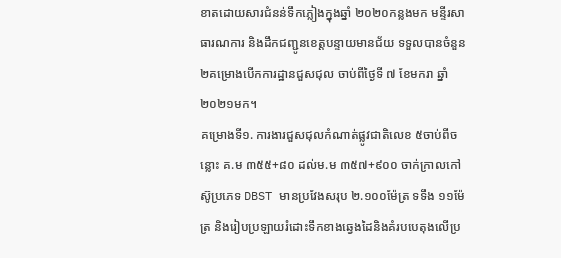ខាតដោយសារជំនន់ទឹកភ្លៀងក្នុងឆ្នាំ ២០២០កន្លងមក មន្ទីរសាធារណការ និងដឹកជញ្ជូនខេត្តបន្ទាយមានជ័យ ទទួលបានចំនួន ២គម្រោងបើកការដ្ឋានជួសជុល ចាប់ពីថ្ងៃទី ៧ ខែមករា ឆ្នាំ ២០២១មក។
គម្រោងទី១. ការងារជួសជុលកំណាត់ផ្លូវជាតិលេខ ៥ចាប់ពីចន្លោះ គ.ម ៣៥៥+៨០ ដល់ម.ម ៣៥៧+៩០០ ចាក់ក្រាលកៅស៊ូប្រភេទ DBST មានប្រវែងសរុប ២.១០០ម៉ែត្រ ទទឹង ១១ម៉ែត្រ និងរៀបប្រឡាយរំដោះទឹកខាងឆ្វេងដៃនិងគំរបបេតុងលើប្រ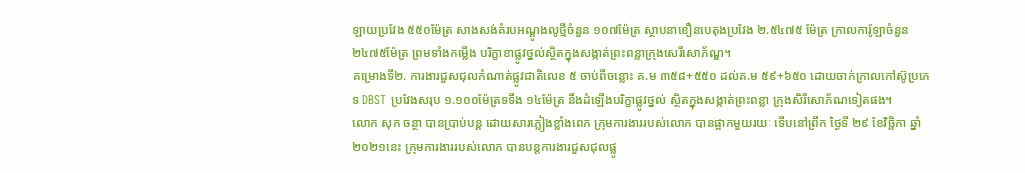ឡាយប្រវែង ៥៥០ម៉ែត្រ សាងសង់គំរបអណ្ដូងលូថ្មីចំនួន ១០៧ម៉ែត្រ ស្ថាបនាខឿនបេតុងប្រវែង ២.៥៤៧៥ ម៉ែត្រ ក្រាលការ៉ូឡាចំនួន ២៤៧៥ម៉ែត្រ ព្រមទាំងកម្លើង បរិក្ខាខាផ្លូវថ្នល់ស្ថិតក្នុងសង្កាត់ព្រះពន្លាក្រុងសេរីសោភ័ណ្ឌ។
គម្រោងទី២. ការងារជួសជុលកំណាត់ផ្លូវជាតិលេខ ៥ ចាប់ពីចន្លោះ គ.ម ៣៥៨+៥៥០ ដល់គ.ម ៥៩+៦៥០ ដោយចាក់ក្រាលកៅស៊ូប្រភេទ DBST ប្រវែងសរុប ១.១០០ម៉ែត្រទទឹង ១៤ម៉ែត្រ នឹងដំឡើងបរិក្ខាផ្លូវថ្នល់ ស្ថិតក្នុងសង្កាត់ព្រះពន្លា ក្រុងសិរីសោភ័ណទៀតផង។
លោក សុក ចន្ថា បានប្រាប់បន្ត ដោយសារភ្លៀងខ្លាំងពេក ក្រុមការងាររបស់លោក បានផ្អាកមួយរយៈ ទើបនៅព្រឹក ថ្ងៃទី ២៩ ខែវិច្ឆិកា ឆ្នាំ២០២១នេះ ក្រុមការងាររបស់លោក បានបន្តការងារជួសជុលផ្លូ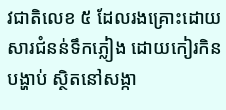វជាតិលេខ ៥ ដែលរងគ្រោះដោយសារជំនន់ទឹកភ្លៀង ដោយកៀរកិនបង្ហាប់ ស្ថិតនៅសង្កា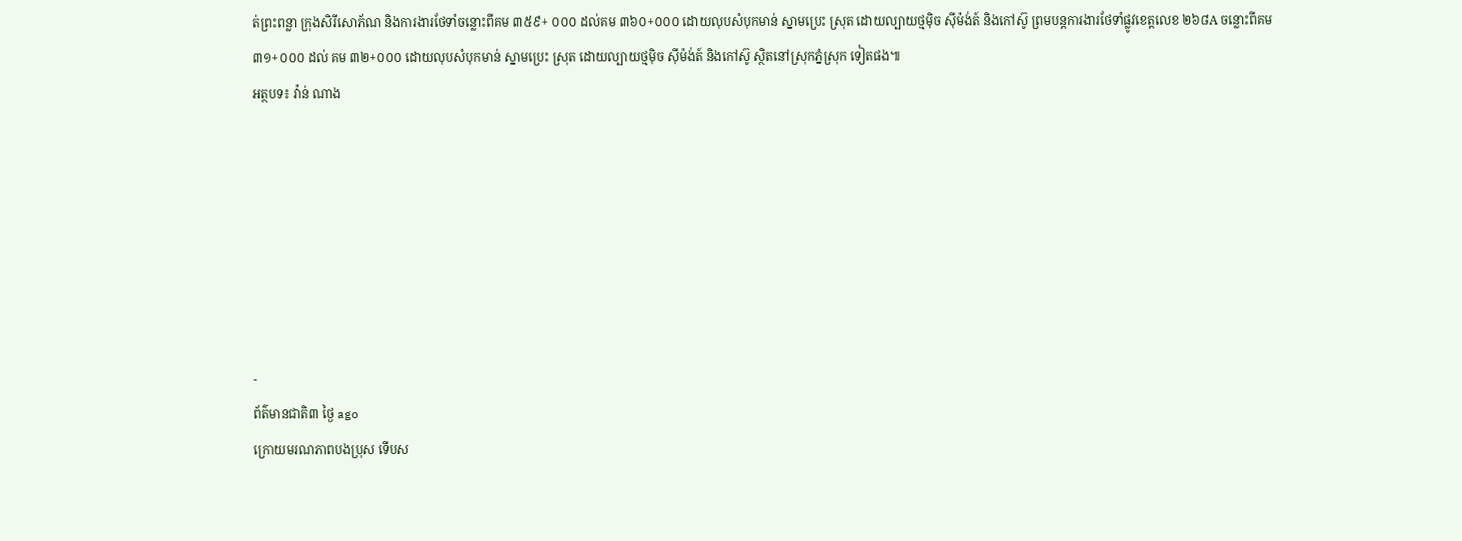ត់ព្រះពន្លា ក្រុងសិរីសោភ័ណ និងការងារថែទាំចន្លោះពីគម ៣៥៩+ ០០០ ដល់គម ៣៦០+០០០ ដោយលុបសំបុកមាន់ ស្នាមប្រេះ ស្រុត ដោយល្បាយថ្មម៉ិច ស៊ីម៉ង់ត៍ និងកៅស៊ូ ព្រមបន្តការងារថែទាំផ្លូវខេត្តលេខ ២៦៨A ចន្លោះពីគម ៣១+០០០ ដល់ គម ៣២+០០០ ដោយលុបសំបុកមាន់ ស្នាមប្រេះ ស្រុត ដោយល្បាយថ្មម៉ិច ស៊ីម៉ង់ត៍ និងកៅស៊ូ ស្ថិតនៅស្រុកភ្នំស្រុក ទៀតផង៕
អត្ថបទ៖ វ៉ាន់ ណាង







-
ព័ត៌មានជាតិ៣ ថ្ងៃ ago
ក្រោយមរណភាពបងប្រុស ទើបស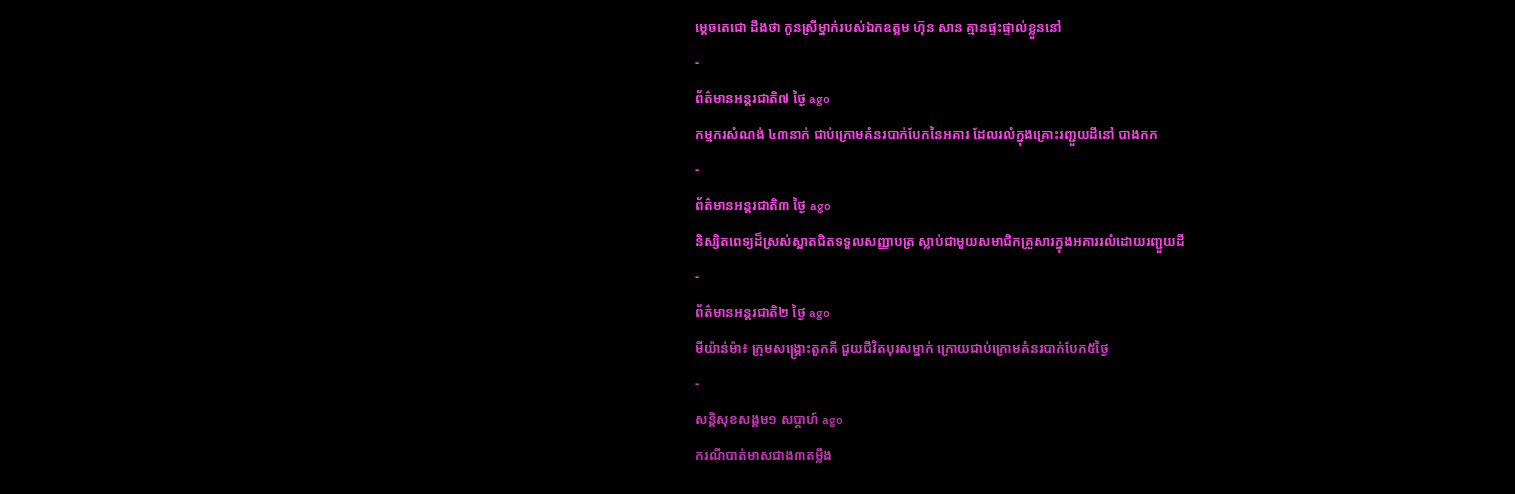ម្ដេចតេជោ ដឹងថា កូនស្រីម្នាក់របស់ឯកឧត្តម ហ៊ុន សាន គ្មានផ្ទះផ្ទាល់ខ្លួននៅ
-
ព័ត៌មានអន្ដរជាតិ៧ ថ្ងៃ ago
កម្មករសំណង់ ៤៣នាក់ ជាប់ក្រោមគំនរបាក់បែកនៃអគារ ដែលរលំក្នុងគ្រោះរញ្ជួយដីនៅ បាងកក
-
ព័ត៌មានអន្ដរជាតិ៣ ថ្ងៃ ago
និស្សិតពេទ្យដ៏ស្រស់ស្អាតជិតទទួលសញ្ញាបត្រ ស្លាប់ជាមួយសមាជិកគ្រួសារក្នុងអគាររលំដោយរញ្ជួយដី
-
ព័ត៌មានអន្ដរជាតិ២ ថ្ងៃ ago
មីយ៉ាន់ម៉ា៖ ក្រុមសង្គ្រោះតួកគី ជួយជីវិតបុរសម្នាក់ ក្រោយជាប់ក្រោមគំនរបាក់បែក៥ថ្ងៃ
-
សន្តិសុខសង្គម១ សប្តាហ៍ ago
ករណីបាត់មាសជាង៣តម្លឹង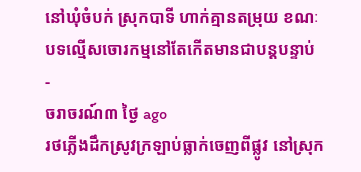នៅឃុំចំបក់ ស្រុកបាទី ហាក់គ្មានតម្រុយ ខណៈបទល្មើសចោរកម្មនៅតែកើតមានជាបន្តបន្ទាប់
-
ចរាចរណ៍៣ ថ្ងៃ ago
រថភ្លើងដឹកស្រូវក្រឡាប់ធ្លាក់ចេញពីផ្លូវ នៅស្រុក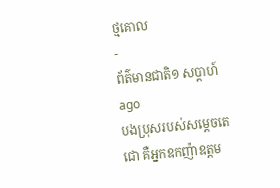ថ្មគោល
-
ព័ត៌មានជាតិ១ សប្តាហ៍ ago
បងប្រុសរបស់សម្ដេចតេជោ គឺអ្នកឧកញ៉ាឧត្តម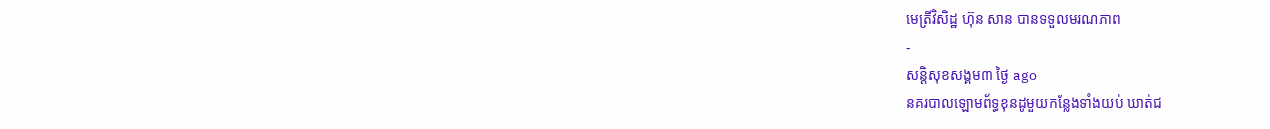មេត្រីវិសិដ្ឋ ហ៊ុន សាន បានទទួលមរណភាព
-
សន្តិសុខសង្គម៣ ថ្ងៃ ago
នគរបាលឡោមព័ទ្ធខុនដូមួយកន្លែងទាំងយប់ ឃាត់ជ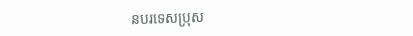នបរទេសប្រុស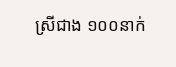ស្រីជាង ១០០នាក់